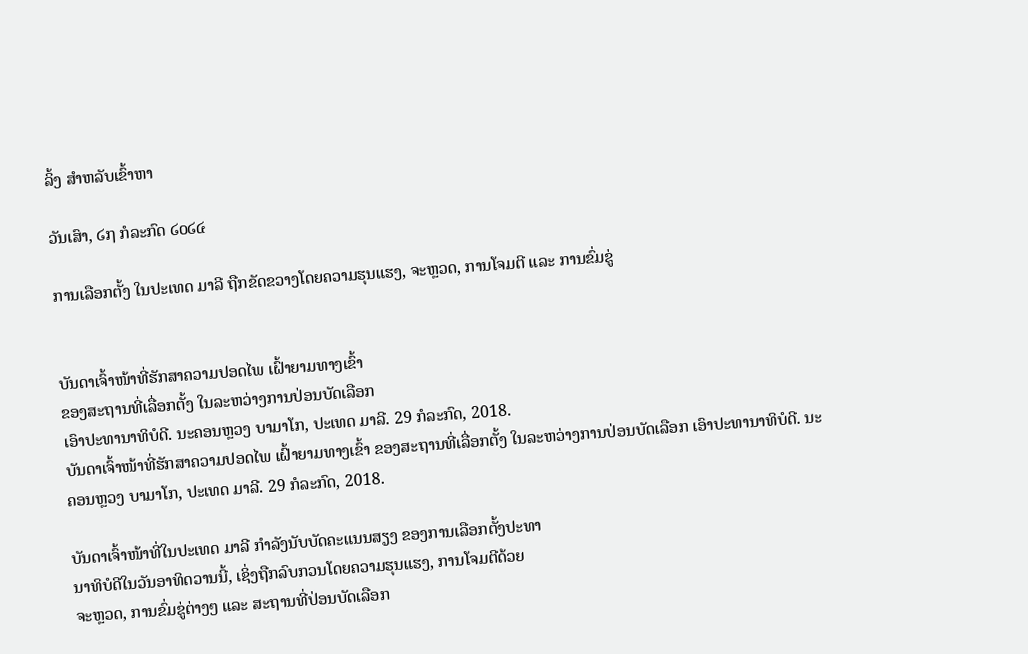ລິ້ງ ສຳຫລັບເຂົ້າຫາ

ວັນເສົາ, ໒໗ ກໍລະກົດ ໒໐໒໔

ການເລືອກຕັ້ງ ໃນປະເທດ ມາລີ ຖືກຂັດຂວາງໂດຍຄວາມຮຸນແຮງ, ຈະຫຼວດ, ການໂຈມຕີ ແລະ ການຂົ່ມຂູ່


ບັນດາເຈົ້າໜ້າທີ່ຮັກສາຄວາມປອດໄພ ເຝົ້າຍາມທາງເຂົ້າ
ຂອງສະຖານທີ່ເລື່ອກຕັ້ງ ໃນລະຫວ່າງການປ່ອນບັດເລືອກ
ເອົາປະທານາທິບໍດີ. ນະຄອນຫຼວງ ບາມາໂກ, ປະເທດ ມາລີ. 29 ກໍລະກົດ, 2018.
ບັນດາເຈົ້າໜ້າທີ່ຮັກສາຄວາມປອດໄພ ເຝົ້າຍາມທາງເຂົ້າ ຂອງສະຖານທີ່ເລື່ອກຕັ້ງ ໃນລະຫວ່າງການປ່ອນບັດເລືອກ ເອົາປະທານາທິບໍດີ. ນະຄອນຫຼວງ ບາມາໂກ, ປະເທດ ມາລີ. 29 ກໍລະກົດ, 2018.

ບັນດາເຈົ້າໜ້າທີ່ໃນປະເທດ ມາລີ ກຳລັງນັບບັດຄະແນນສຽງ ຂອງການເລືອກຕັ້ງປະທາ
ນາທິບໍດີໃນວັນອາທິດວານນີ້, ເຊິ່ງຖືກລົບກວນໂດຍຄວາມຮຸນແຮງ, ການໂຈມຕີດ້ວຍ
ຈະຫຼວດ, ການຂົ່ມຂູ່ຕ່າງໆ ແລະ ສະຖານທີ່ປ່ອນບັດເລືອກ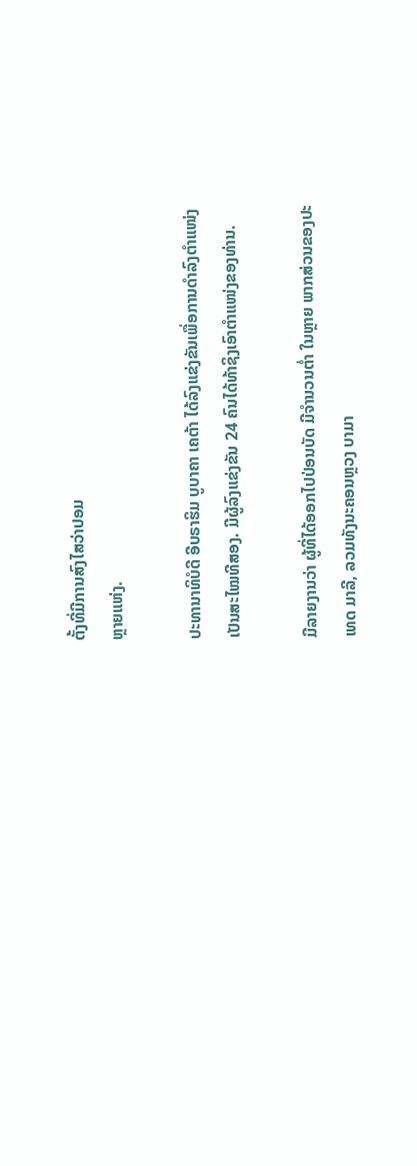ຕັ້ງທີ່ມີການສົງໄສວ່າປອມ
ຫຼາຍແຫ່ງ.

ປະທານາທິບໍດີ ອີບຣາຮິມ ບູບາຄາ ເຄຕ້າ ໄດ້ລົງແຂ່ງຂັນເພື່ອການດຳລົງຕຳແໜ່ງ
ເປັນສະໄໝທີສອງ. ມີຜູ້ລົງແຂ່ງຂັນ 24 ຄົນໄດ້ທ້າຊິງເອົາຕຳແໜ່ງຂອງທ່ານ.

ມີລາຍງານວ່າ ຜູ້ທີ່ໄດ້ອອກໄປປ່ອນບັດ ມີຈຳນວນຕໍ່າ ໃນຫຼາຍ ພາກສ່ວນຂອງປະ
ເທດ ມາລີ, ລວມທັງນະຄອນຫຼວງ ບາມາ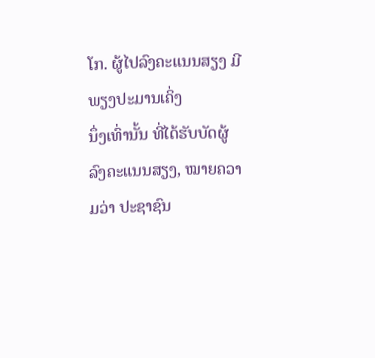ໂກ. ຜູ້ໄປລົງຄະແນນສຽງ ມີພຽງປະມານເຄິ່ງ
ນຶ່ງເທົ່ານັ້ນ ທີ່ໄດ້ຮັບບັດຜູ້ລົງຄະແນນສຽງ, ໝາຍຄວາມວ່າ ປະຊາຊົນ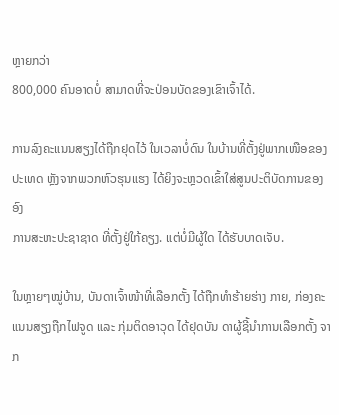ຫຼາຍກວ່າ
800,000 ຄົນອາດບໍ່ ສາມາດທີ່ຈະປ່ອນບັດຂອງເຂົາເຈົ້າໄດ້.

ການລົງຄະແນນສຽງໄດ້ຖືກຢຸດໄວ້ ໃນເວລາບໍ່ດົນ ໃນບ້ານທີ່ຕັ້ງຢູ່ພາກເໜືອຂອງ
ປະເທດ ຫຼັງຈາກພວກຫົວຮຸນແຮງ ໄດ້ຍິງຈະຫຼວດເຂົ້າໃສ່ສູນປະຕິບັດການຂອງອົງ
ການສະຫະປະຊາຊາດ ທີ່ຕັ້ງຢູ່ໃກ້ຄຽງ. ແຕ່ບໍ່ມີຜູ້ໃດ ໄດ້ຮັບບາດເຈັບ.

ໃນຫຼາຍໆໝູ່ບ້ານ, ບັນດາເຈົ້າໜ້າທີ່ເລືອກຕັ້ງ ໄດ້ຖືກທຳຮ້າຍຮ່າງ ກາຍ, ກ່ອງຄະ
ແນນສຽງຖືກໄຟຈູດ ແລະ ກຸ່ມຕິດອາວຸດ ໄດ້ຢຸດບັນ ດາຜູ້ຊີ້ນຳການເລືອກຕັ້ງ ຈາກ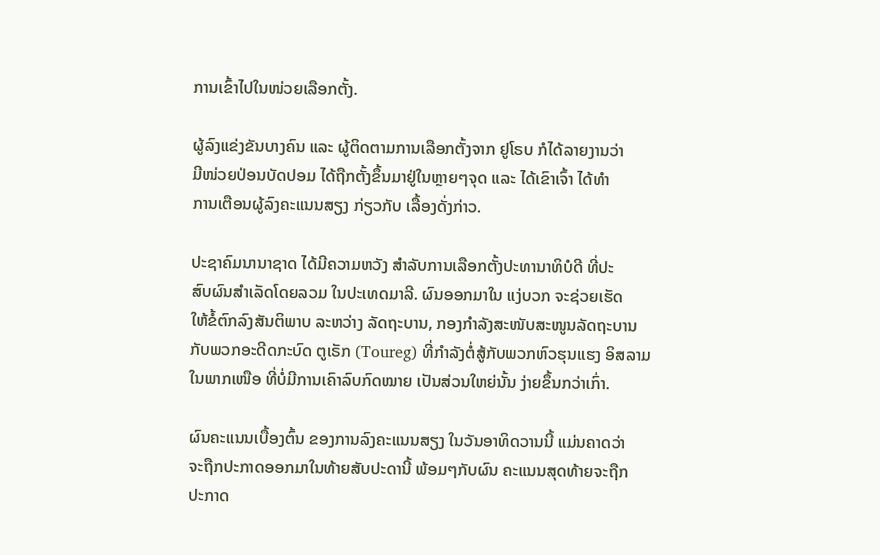ການເຂົ້າໄປໃນໜ່ວຍເລືອກຕັ້ງ.

ຜູ້ລົງແຂ່ງຂັນບາງຄົນ ແລະ ຜູ້ຕິດຕາມການເລືອກຕັ້ງຈາກ ຢູໂຣບ ກໍໄດ້ລາຍງານວ່າ
ມີໜ່ວຍປ່ອນບັດປອມ ໄດ້ຖືກຕັ້ງຂຶ້ນມາຢູ່ໃນຫຼາຍໆຈຸດ ແລະ ໄດ້ເຂົາເຈົ້າ ໄດ້ທຳ
ການເຕືອນຜູ້ລົງຄະແນນສຽງ ກ່ຽວກັບ ເລື້ອງດັ່ງກ່າວ.

ປະຊາຄົມນານາຊາດ ໄດ້ມີຄວາມຫວັງ ສຳລັບການເລືອກຕັ້ງປະທານາທິບໍດີ ທີ່ປະ
ສົບຜົນສຳເລັດໂດຍລວມ ໃນປະເທດມາລີ. ຜົນອອກມາໃນ ແງ່ບວກ ຈະຊ່ວຍເຮັດ
ໃຫ້ຂໍ້ຕົກລົງສັນຕິພາບ ລະຫວ່າງ ລັດຖະບານ, ກອງກຳລັງສະໜັບສະໜູນລັດຖະບານ
ກັບພວກອະດີດກະບົດ ຕູເຣັກ (Toureg) ທີ່ກຳລັງຕໍ່ສູ້ກັບພວກຫົວຮຸນແຮງ ອິສລາມ
ໃນພາກເໜືອ ທີ່ບໍ່ມີການເຄົາລົບກົດໝາຍ ເປັນສ່ວນໃຫຍ່ນັ້ນ ງ່າຍຂຶ້ນກວ່າເກົ່າ.

ຜົນຄະແນນເບື້ອງຕົ້ນ ຂອງການລົງຄະແນນສຽງ ໃນວັນອາທິດວານນີ້ ແມ່ນຄາດວ່າ
ຈະຖືກປະກາດອອກມາໃນທ້າຍສັບປະດານີ້ ພ້ອມໆກັບຜົນ ຄະແນນສຸດທ້າຍຈະຖືກ
ປະກາດ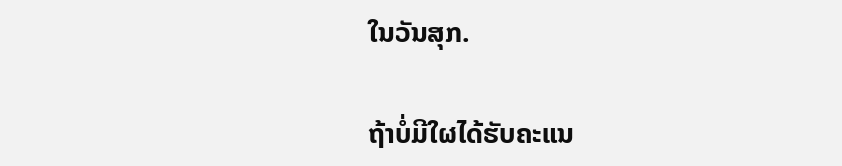ໃນວັນສຸກ.

ຖ້າບໍ່ມີໃຜໄດ້ຮັບຄະແນ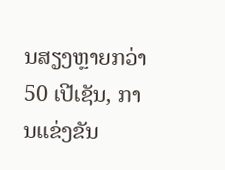ນສຽງຫຼາຍກວ່າ 50 ເປີເຊັນ, ການແຂ່ງຂັນ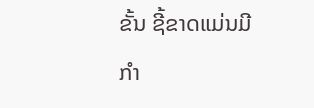ຂັ້ນ ຊີ້ຂາດແມ່ນມີ
ກຳ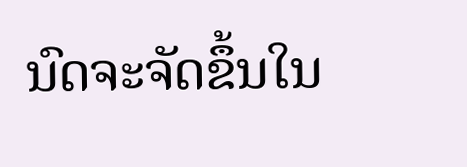ນົດຈະຈັດຂຶ້ນໃນ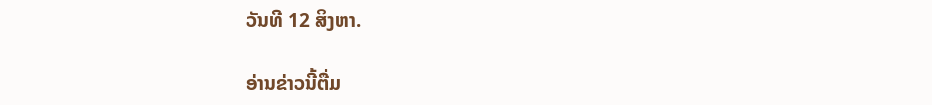ວັນທີ 12 ສິງຫາ.

ອ່ານຂ່າວນີ້ຕື່ມ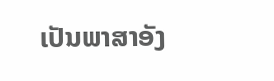ເປັນພາສາອັງ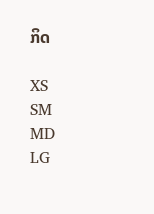ກິດ

XS
SM
MD
LG